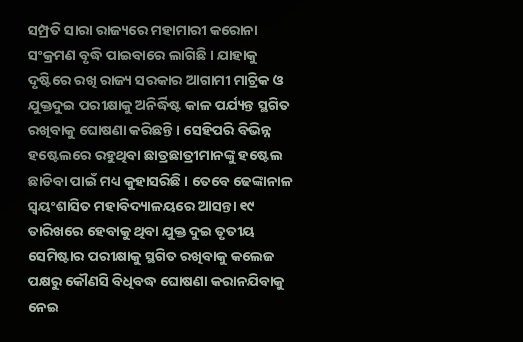ସମ୍ପ୍ରତି ସାରା ରାଜ୍ୟରେ ମହାମାରୀ କରୋନା ସଂକ୍ରମଣ ବୃଦ୍ଧି ପାଇବାରେ ଲାଗିଛି । ଯାହାକୁ ଦୃଷ୍ଟିରେ ରଖି ରାଜ୍ୟ ସରକାର ଆଗାମୀ ମାଟ୍ରିକ ଓ ଯୁକ୍ତଦୁଇ ପରୀକ୍ଷାକୁ ଅନିର୍ଦ୍ଧିଷ୍ଟ କାଳ ପର୍ଯ୍ୟନ୍ତ ସ୍ଥଗିତ ରଖିବାକୁ ଘୋଷଣା କରିଛନ୍ତି । ସେହିପରି ବିଭିନ୍ନ ହଷ୍ଟେଲରେ ରହୁଥିବା ଛାତ୍ରଛାତ୍ରୀମାନଙ୍କୁ ହଷ୍ଟେଲ ଛାଡିବା ପାଇଁ ମଧ୍ୟ କୁହାସରିଛି । ତେବେ ଢେଙ୍କାନାଳ ସ୍ୱୟଂଶାସିତ ମହାବିଦ୍ୟାଳୟରେ ଆସନ୍ତା ୧୯ ତାରିଖରେ ହେବାକୁ ଥିବା ଯୁକ୍ତ ଦୁଇ ତୃତୀୟ ସେମିଷ୍ଟାର ପରୀକ୍ଷାକୁ ସ୍ଥଗିତ ରଖିବାକୁ କଲେଜ ପକ୍ଷରୁ କୌଣସି ବିଧିବଦ୍ଧ ଘୋଷଣା କରାନଯିବାକୁ ନେଇ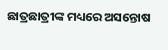ଛାତ୍ରଛାତ୍ରୀଙ୍କ ମଧ୍ୟରେ ଅସନ୍ତୋଷ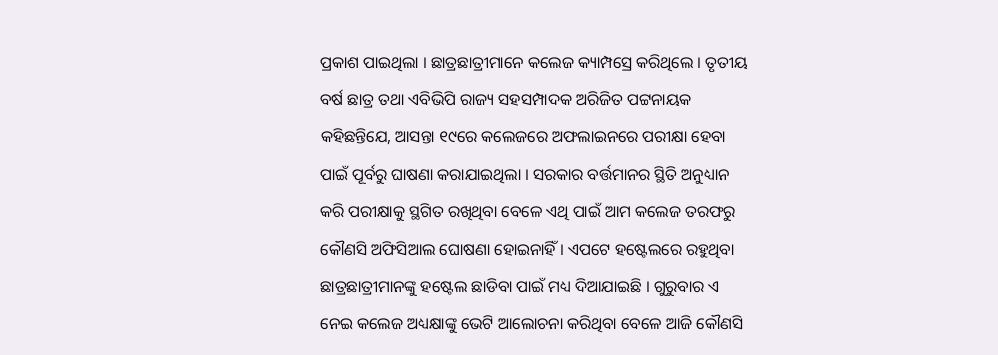ପ୍ରକାଶ ପାଇଥିଲା । ଛାତ୍ରଛାତ୍ରୀମାନେ କଲେଜ କ୍ୟାମ୍ପସ୍ରେ କରିଥିଲେ । ତୃତୀୟ ବର୍ଷ ଛାତ୍ର ତଥା ଏବିଭିପି ରାଜ୍ୟ ସହସମ୍ପାଦକ ଅରିଜିତ ପଟ୍ଟନାୟକ କହିଛନ୍ତିଯେ, ଆସନ୍ତା ୧୯ରେ କଲେଜରେ ଅଫଲାଇନରେ ପରୀକ୍ଷା ହେବା ପାଇଁ ପୂର୍ବରୁ ଘାଷଣା କରାଯାଇଥିଲା । ସରକାର ବର୍ତ୍ତମାନର ସ୍ଥିତି ଅନୁଧ୍ୟାନ କରି ପରୀକ୍ଷାକୁ ସ୍ଥଗିତ ରଖିଥିବା ବେଳେ ଏଥି ପାଇଁ ଆମ କଲେଜ ତରଫରୁ କୌଣସି ଅଫିସିଆଲ ଘୋଷଣା ହୋଇନାହିଁ । ଏପଟେ ହଷ୍ଟେଲରେ ରହୁଥିବା ଛାତ୍ରଛାତ୍ରୀମାନଙ୍କୁ ହଷ୍ଟେଲ ଛାଡିବା ପାଇଁ ମଧ୍ୟ ଦିଆଯାଇଛି । ଗୁରୁବାର ଏ ନେଇ କଲେଜ ଅଧ୍ୟକ୍ଷାଙ୍କୁ ଭେଟି ଆଲୋଚନା କରିଥିବା ବେଳେ ଆଜି କୌଣସି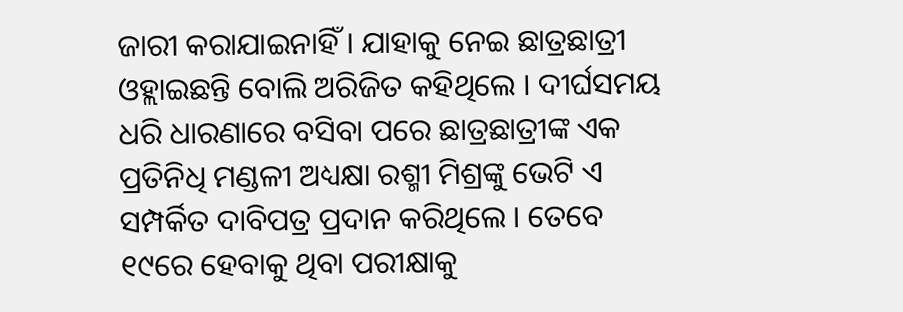ଜାରୀ କରାଯାଇନାହିଁ । ଯାହାକୁ ନେଇ ଛାତ୍ରଛାତ୍ରୀ ଓହ୍ଲାଇଛନ୍ତି ବୋଲି ଅରିଜିତ କହିଥିଲେ । ଦୀର୍ଘସମୟ ଧରି ଧାରଣାରେ ବସିବା ପରେ ଛାତ୍ରଛାତ୍ରୀଙ୍କ ଏକ ପ୍ରତିନିଧି ମଣ୍ଡଳୀ ଅଧ୍ୟକ୍ଷା ରଶ୍ମୀ ମିଶ୍ରଙ୍କୁ ଭେଟି ଏ ସମ୍ପର୍କିତ ଦାବିପତ୍ର ପ୍ରଦାନ କରିଥିଲେ । ତେବେ ୧୯ରେ ହେବାକୁ ଥିବା ପରୀକ୍ଷାକୁ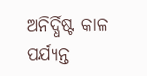ଅନିର୍ଦ୍ଧିଷ୍ଟ କାଳ ପର୍ଯ୍ୟନ୍ତ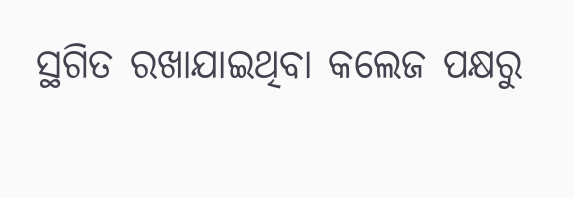ସ୍ଥଗିତ ରଖାଯାଇଥିବା କଲେଜ ପକ୍ଷରୁ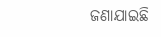ଜଣାଯାଇଛି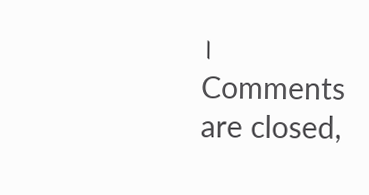।
Comments are closed,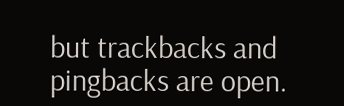but trackbacks and pingbacks are open.